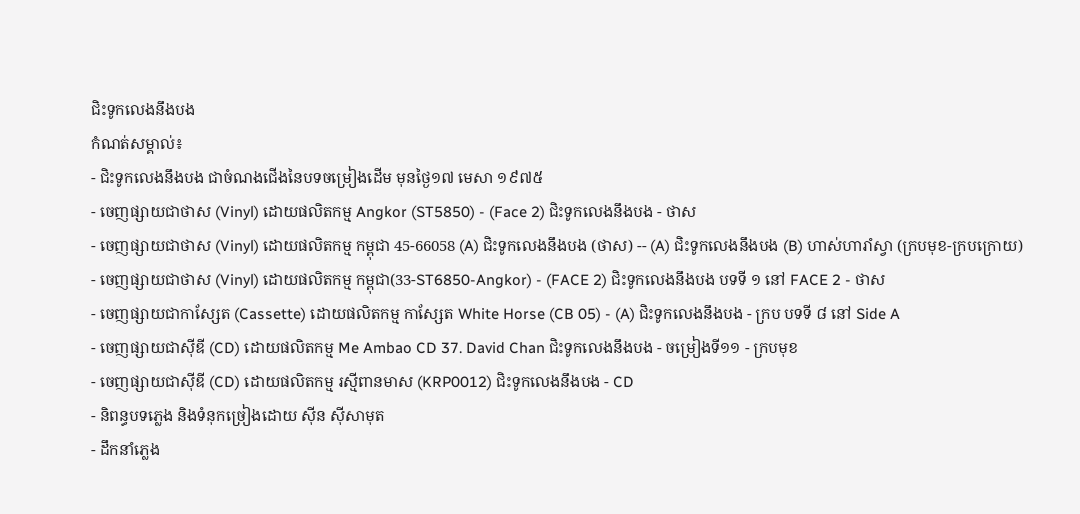ជិះទូកលេងនឹងបង
កំណត់សម្គាល់៖
- ជិះទូកលេងនឹងបង ជាចំណងជើងនៃបទចម្រៀងដើម មុនថ្ងៃ១៧ មេសា ១៩៧៥
- ចេញផ្សាយជាថាស (Vinyl) ដោយផលិតកម្ម Angkor (ST5850) - (Face 2) ជិះទូកលេងនឹងបង - ថាស
- ចេញផ្សាយជាថាស (Vinyl) ដោយផលិតកម្ម កម្ពុជា 45-66058 (A) ជិះទូកលេងនឹងបង (ថាស) -- (A) ជិះទូកលេងនឹងបង (B) ហាស់ហារាំស្វា (ក្របមុខ-ក្របក្រោយ)
- ចេញផ្សាយជាថាស (Vinyl) ដោយផលិតកម្ម កម្ពុជា(33-ST6850-Angkor) - (FACE 2) ជិះទូកលេងនឹងបង បទទី ១ នៅ FACE 2 - ថាស
- ចេញផ្សាយជាកាស្សែត (Cassette) ដោយផលិតកម្ម កាស្សែត White Horse (CB 05) - (A) ជិះទូកលេងនឹងបង - ក្រប បទទី ៨ នៅ Side A
- ចេញផ្សាយជាស៊ីឌី (CD) ដោយផលិតកម្ម Me Ambao CD 37. David Chan ជិះទូកលេងនឹងបង - ចម្រៀងទី១១ - ក្របមុខ
- ចេញផ្សាយជាស៊ីឌី (CD) ដោយផលិតកម្ម រស្មីពានមាស (KRP0012) ជិះទូកលេងនឹងបង - CD
- និពន្ធបទភ្លេង និងទំនុកច្រៀងដោយ ស៊ីន ស៊ីសាមុត
- ដឹកនាំភ្លេង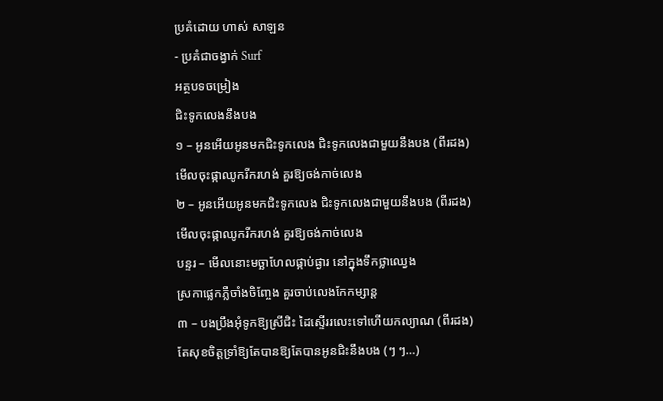ប្រគំដោយ ហាស់ សាឡន
- ប្រគំជាចង្វាក់ Surf
អត្ថបទចម្រៀង
ជិះទូកលេងនឹងបង
១ – អូនអើយអូនមកជិះទូកលេង ជិះទូកលេងជាមួយនឹងបង (ពីរដង)
មើលចុះផ្កាឈូករីករហង់ គួរឱ្យចង់កាច់លេង
២ – អូនអើយអូនមកជិះទូកលេង ជិះទូកលេងជាមួយនឹងបង (ពីរដង)
មើលចុះផ្កាឈូករីករហង់ គួរឱ្យចង់កាច់លេង
បន្ទរ – មើលនោះមច្ឆាហែលផ្កាប់ផ្ងារ នៅក្នុងទឹកថ្លាឈ្វេង
ស្រកាផ្លេកភ្លឺចាំងចិញ្ចែង គួរចាប់លេងកែកម្សាន្ត
៣ – បងប្រឹងអុំទូកឱ្យស្រីជិះ ដៃស្ទើររលេះទៅហើយកល្យាណ (ពីរដង)
តែសុខចិត្តទ្រាំឱ្យតែបានឱ្យតែបានអូនជិះនឹងបង (ៗ ៗ…)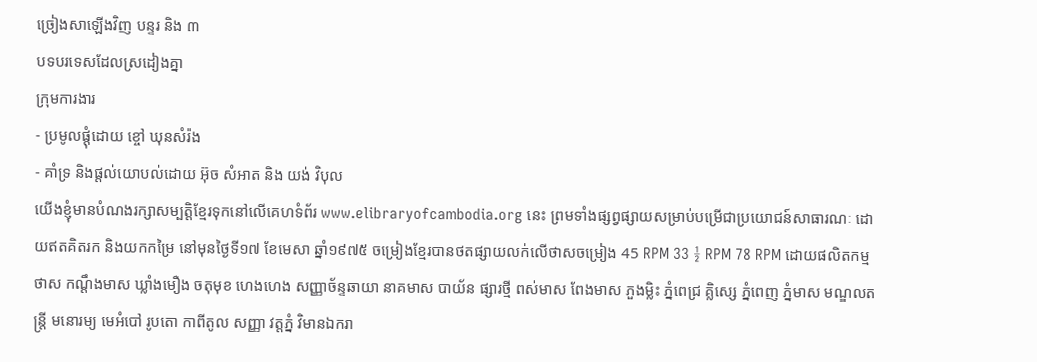ច្រៀងសាឡើងវិញ បន្ទរ និង ៣
បទបរទេសដែលស្រដៀងគ្នា
ក្រុមការងារ
- ប្រមូលផ្ដុំដោយ ខ្ចៅ ឃុនសំរ៉ង
- គាំទ្រ និងផ្ដល់យោបល់ដោយ អ៊ុច សំអាត និង យង់ វិបុល
យើងខ្ញុំមានបំណងរក្សាសម្បត្តិខ្មែរទុកនៅលើគេហទំព័រ www.elibraryofcambodia.org នេះ ព្រមទាំងផ្សព្វផ្សាយសម្រាប់បម្រើជាប្រយោជន៍សាធារណៈ ដោយឥតគិតរក និងយកកម្រៃ នៅមុនថ្ងៃទី១៧ ខែមេសា ឆ្នាំ១៩៧៥ ចម្រៀងខ្មែរបានថតផ្សាយលក់លើថាសចម្រៀង 45 RPM 33 ½ RPM 78 RPM ដោយផលិតកម្ម ថាស កណ្ដឹងមាស ឃ្លាំងមឿង ចតុមុខ ហេងហេង សញ្ញាច័ន្ទឆាយា នាគមាស បាយ័ន ផ្សារថ្មី ពស់មាស ពែងមាស ភួងម្លិះ ភ្នំពេជ្រ គ្លិស្សេ ភ្នំពេញ ភ្នំមាស មណ្ឌលតន្រ្តី មនោរម្យ មេអំបៅ រូបតោ កាពីតូល សញ្ញា វត្តភ្នំ វិមានឯករា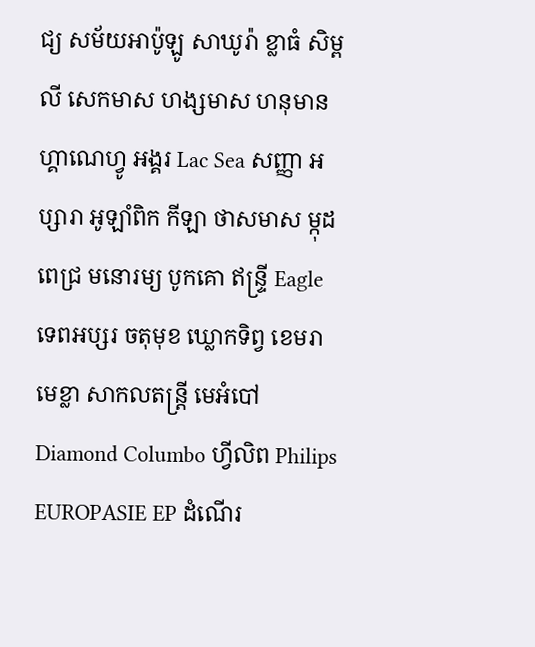ជ្យ សម័យអាប៉ូឡូ សាឃូរ៉ា ខ្លាធំ សិម្ពលី សេកមាស ហង្សមាស ហនុមាន ហ្គាណេហ្វូ អង្គរ Lac Sea សញ្ញា អប្សារា អូឡាំពិក កីឡា ថាសមាស ម្កុដពេជ្រ មនោរម្យ បូកគោ ឥន្ទ្រី Eagle ទេពអប្សរ ចតុមុខ ឃ្លោកទិព្វ ខេមរា មេខ្លា សាកលតន្ត្រី មេអំបៅ Diamond Columbo ហ្វីលិព Philips EUROPASIE EP ដំណើរ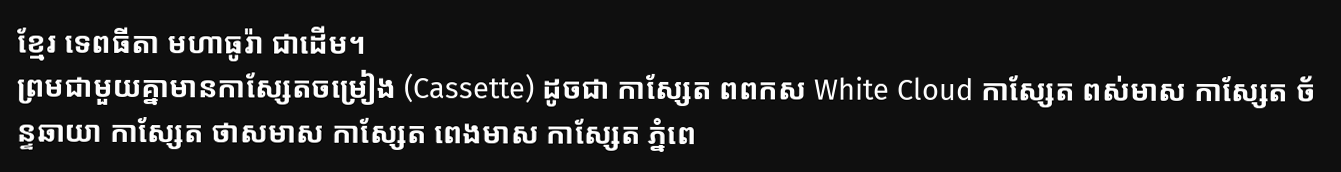ខ្មែរ ទេពធីតា មហាធូរ៉ា ជាដើម។
ព្រមជាមួយគ្នាមានកាសែ្សតចម្រៀង (Cassette) ដូចជា កាស្សែត ពពកស White Cloud កាស្សែត ពស់មាស កាស្សែត ច័ន្ទឆាយា កាស្សែត ថាសមាស កាស្សែត ពេងមាស កាស្សែត ភ្នំពេ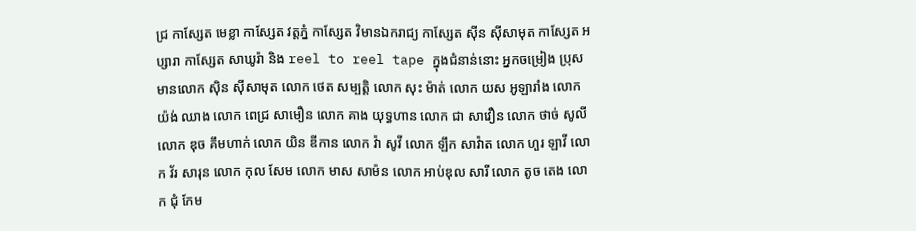ជ្រ កាស្សែត មេខ្លា កាស្សែត វត្តភ្នំ កាស្សែត វិមានឯករាជ្យ កាស្សែត ស៊ីន ស៊ីសាមុត កាស្សែត អប្សារា កាស្សែត សាឃូរ៉ា និង reel to reel tape ក្នុងជំនាន់នោះ អ្នកចម្រៀង ប្រុសមានលោក ស៊ិន ស៊ីសាមុត លោក ថេត សម្បត្តិ លោក សុះ ម៉ាត់ លោក យស អូឡារាំង លោក យ៉ង់ ឈាង លោក ពេជ្រ សាមឿន លោក គាង យុទ្ធហាន លោក ជា សាវឿន លោក ថាច់ សូលី លោក ឌុច គឹមហាក់ លោក យិន ឌីកាន លោក វ៉ា សូវី លោក ឡឹក សាវ៉ាត លោក ហួរ ឡាវី លោក វ័រ សារុន លោក កុល សែម លោក មាស សាម៉ន លោក អាប់ឌុល សារី លោក តូច តេង លោក ជុំ កែម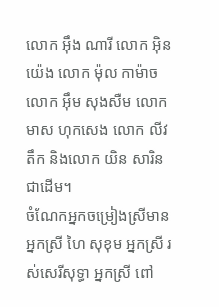លោក អ៊ឹង ណារី លោក អ៊ិន យ៉េង លោក ម៉ុល កាម៉ាច លោក អ៊ឹម សុងសឺម លោក មាស ហុកសេង លោក លីវ តឹក និងលោក យិន សារិន ជាដើម។
ចំណែកអ្នកចម្រៀងស្រីមាន អ្នកស្រី ហៃ សុខុម អ្នកស្រី រស់សេរីសុទ្ធា អ្នកស្រី ពៅ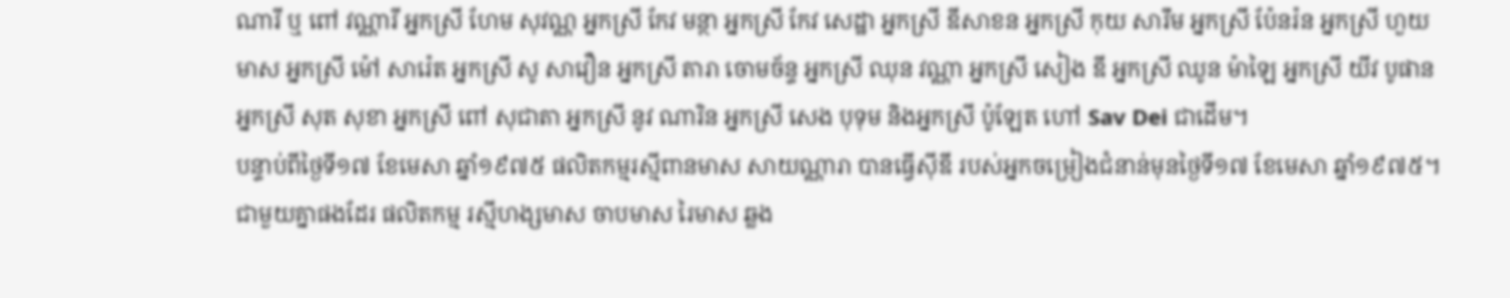ណារី ឬ ពៅ វណ្ណារី អ្នកស្រី ហែម សុវណ្ណ អ្នកស្រី កែវ មន្ថា អ្នកស្រី កែវ សេដ្ឋា អ្នកស្រី ឌីសាខន អ្នកស្រី កុយ សារឹម អ្នកស្រី ប៉ែនរ៉ន អ្នកស្រី ហួយ មាស អ្នកស្រី ម៉ៅ សារ៉េត អ្នកស្រី សូ សាវឿន អ្នកស្រី តារា ចោមច័ន្ទ អ្នកស្រី ឈុន វណ្ណា អ្នកស្រី សៀង ឌី អ្នកស្រី ឈូន ម៉ាឡៃ អ្នកស្រី យីវ បូផាន អ្នកស្រី សុត សុខា អ្នកស្រី ពៅ សុជាតា អ្នកស្រី នូវ ណារិន អ្នកស្រី សេង បុទុម និងអ្នកស្រី ប៉ូឡែត ហៅ Sav Dei ជាដើម។
បន្ទាប់ពីថ្ងៃទី១៧ ខែមេសា ឆ្នាំ១៩៧៥ ផលិតកម្មរស្មីពានមាស សាយណ្ណារា បានធ្វើស៊ីឌី របស់អ្នកចម្រៀងជំនាន់មុនថ្ងៃទី១៧ ខែមេសា ឆ្នាំ១៩៧៥។ ជាមួយគ្នាផងដែរ ផលិតកម្ម រស្មីហង្សមាស ចាបមាស រៃមាស ឆ្លង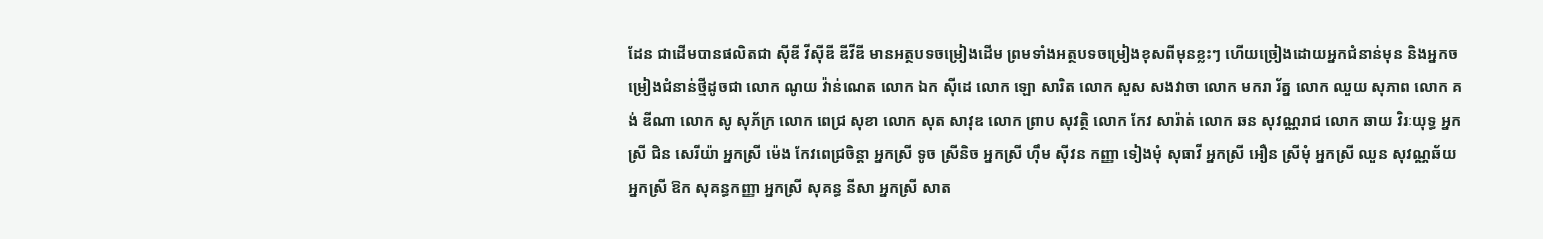ដែន ជាដើមបានផលិតជា ស៊ីឌី វីស៊ីឌី ឌីវីឌី មានអត្ថបទចម្រៀងដើម ព្រមទាំងអត្ថបទចម្រៀងខុសពីមុនខ្លះៗ ហើយច្រៀងដោយអ្នកជំនាន់មុន និងអ្នកចម្រៀងជំនាន់ថ្មីដូចជា លោក ណូយ វ៉ាន់ណេត លោក ឯក ស៊ីដេ លោក ឡោ សារិត លោក សួស សងវាចា លោក មករា រ័ត្ន លោក ឈួយ សុភាព លោក គង់ ឌីណា លោក សូ សុភ័ក្រ លោក ពេជ្រ សុខា លោក សុត សាវុឌ លោក ព្រាប សុវត្ថិ លោក កែវ សារ៉ាត់ លោក ឆន សុវណ្ណរាជ លោក ឆាយ វិរៈយុទ្ធ អ្នកស្រី ជិន សេរីយ៉ា អ្នកស្រី ម៉េង កែវពេជ្រចិន្តា អ្នកស្រី ទូច ស្រីនិច អ្នកស្រី ហ៊ឹម ស៊ីវន កញ្ញា ទៀងមុំ សុធាវី អ្នកស្រី អឿន ស្រីមុំ អ្នកស្រី ឈួន សុវណ្ណឆ័យ អ្នកស្រី ឱក សុគន្ធកញ្ញា អ្នកស្រី សុគន្ធ នីសា អ្នកស្រី សាត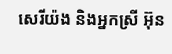សេរីយ៉ង និងអ្នកស្រី អ៊ុន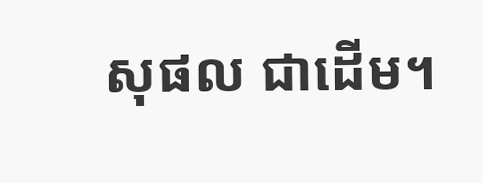សុផល ជាដើម។